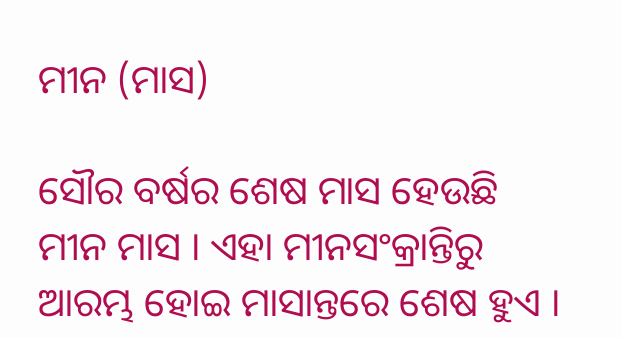ମୀନ (ମାସ)

ସୌର ବର୍ଷର ଶେଷ ମାସ ହେଉଛି ମୀନ ମାସ । ଏହା ମୀନସଂକ୍ରାନ୍ତିରୁ ଆରମ୍ଭ ହୋଇ ମାସାନ୍ତରେ ଶେଷ ହୁଏ ।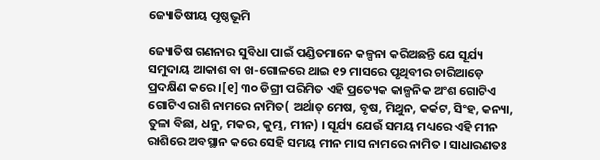ଜ୍ୟୋତିଷୀୟ ପୃଷ୍ଠଭୂମି

ଜ୍ୟୋତିଷ ଗଣନାର ସୁବିଧା ପାଇଁ ପଣ୍ଡିତମାନେ କଳ୍ପନା କରିଅଛନ୍ତି ଯେ ସୂର୍ଯ୍ୟ ସମୁଦାୟ ଆକାଶ ବା ଖ-ଗୋଳରେ ଥାଇ ୧୨ ମାସରେ ପୃଥିବୀର ଚାରିଆଡ଼େ ପ୍ରଦକ୍ଷିଣ କରେ ।[୧] ୩୦ ଡିଗ୍ରୀ ପରିମିତ ଏହି ପ୍ରତ୍ୟେକ କାଳ୍ପନିକ ଅଂଶ ଗୋଟିଏ ଗୋଟିଏ ରାଶି ନାମରେ ନାମିତ( ଅର୍ଥାତ୍ ମେଷ, ବୃଷ, ମିଥୁନ, କର୍କଟ, ସିଂହ, କନ୍ୟା, ତୁଳା ବିଛା, ଧନୁ, ମକର, କୁମ୍ଭ, ମୀନ) । ସୂର୍ଯ୍ୟ ଯେଉଁ ସମୟ ମଧ୍ୟରେ ଏହି ମୀନ ରାଶିରେ ଅବସ୍ଥାନ କରେ ସେହି ସମୟ ମୀନ ମାସ ନାମରେ ନାମିତ । ସାଧାରଣତଃ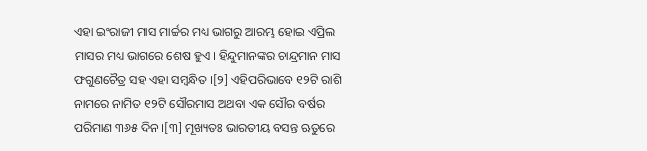ଏହା ଇଂରାଜୀ ମାସ ମାର୍ଚ୍ଚର ମଧ୍ୟ ଭାଗରୁ ଆରମ୍ଭ ହୋଇ ଏପ୍ରିଲ ମାସର ମଧ୍ୟ ଭାଗରେ ଶେଷ ହୁଏ ‌। ହିନ୍ଦୁମାନଙ୍କର ଚାନ୍ଦ୍ରମାନ ମାସ ଫଗୁଣଚୈତ୍ର ସହ ଏହା ସମ୍ବନ୍ଧିତ ।[୨] ଏହିପରିଭାବେ ୧୨ଟି ରାଶି ନାମରେ ନାମିତ ୧୨ଟି ସୌରମାସ ଅଥବା ଏକ ସୌର ବର୍ଷର ପରିମାଣ ୩୬୫ ଦିନ ।[୩] ମୂଖ୍ୟତଃ ଭାରତୀୟ ବସନ୍ତ ଋତୁରେ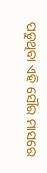ପଡୁଥିବା ଏହି ସୌର ମାସରେ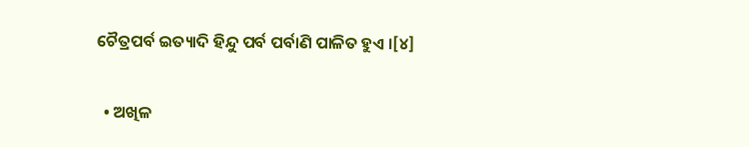ଚୈତ୍ରପର୍ବ ଇତ୍ୟାଦି ହିନ୍ଦୁ ପର୍ବ ପର୍ବାଣି ପାଳିତ ହୁଏ ।[୪]

  • ଅଖିଳ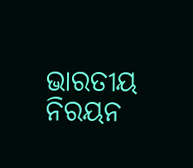ଭାରତୀୟ ନିରୟନ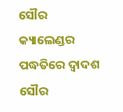ସୌର କ୍ୟାଲେଣ୍ଡର ପଦ୍ଧତିରେ ଦ୍ୱାଦଶ ସୌର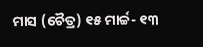ମାସ (ଚୈତ୍ର) ୧୫ ମାର୍ଚ୍ଚ- ୧୩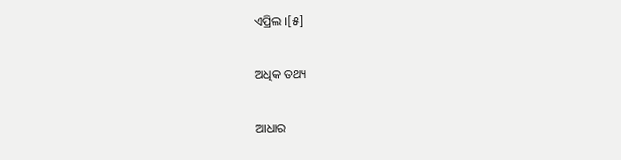ଏପ୍ରିଲ ।[୫]

ଅଧିକ ତଥ୍ୟ

ଆଧାର